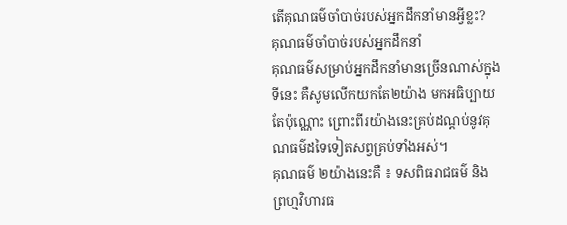តើគុណធម៌ចាំបាច់របស់អ្នកដឹកនាំមានអ្វីខ្លះ?
គុណធម៌ចាំបាច់របស់អ្នកដឹកនាំ
គុណធម៌សម្រាប់អ្នកដឹកនាំមានច្រើនណាស់ក្នុងទីនេះ គឺសូមលើកយកតែ២យ៉ាង មកអធិប្បាយតែប៉ុណ្ណោះ ព្រោះពីរយ៉ាងនេះគ្រប់ដណ្ដប់នូវគុណធម៌ដទៃទៀតសព្វគ្រប់ទាំងអស់។
គុណធម៌ ២យ៉ាងនេះគឺ ៖ ទសពិធរាជធម៌ និង ព្រហ្មវិហារធ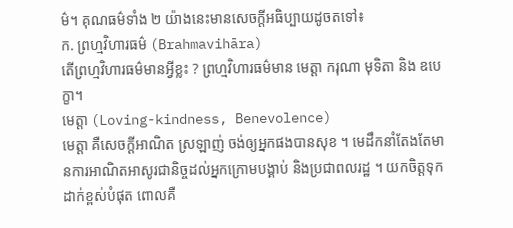ម៌។ គុណធម៌ទាំង ២ យ៉ាងនេះមានសេចក្ដីអធិប្បាយដូចតទៅ៖
ក. ព្រហ្មវិហារធម៌ (Brahmavihāra)
តើព្រហ្មវិហារធម៌មានអ្វីខ្លះ ? ព្រហ្មវិហារធម៌មាន មេត្ដា ករុណា មុទិតា និង ឧបេក្ខា។
មេត្ដា (Loving-kindness, Benevolence)
មេត្ដា គឺសេចក្ដីអាណិត ស្រឡាញ់ ចង់ឲ្យអ្នកផងបានសុខ ។ មេដឹកនាំតែងតែមានការអាណិតអាសូរជានិច្ចដល់អ្នកក្រោមបង្គាប់ និងប្រជាពលរដ្ឋ ។ យកចិត្ដទុកដាក់ខ្ពស់បំផុត ពោលគឺ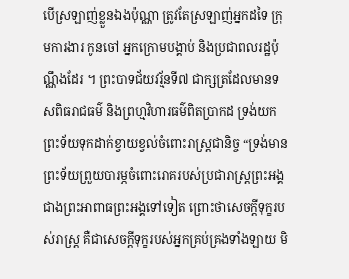បើស្រឡាញ់ខ្លួនឯងប៉ុណ្ណា ត្រូវតែស្រឡាញ់អ្នកដទៃ ក្រុមការងារ កូនចៅ អ្នកក្រោមបង្គាប់ និងប្រជាពលរដ្ឋប៉ុណ្ណឹងដែរ ។ ព្រះបាទជ័យវរ្ម័នទី៧ ជាក្សត្រដែលមានទសពិធរាជធម៌ និងព្រហ្មវិហារធម៌ពិតប្រាកដ ទ្រង់យកព្រះទ័យទុកដាក់ខ្វាយខ្វល់ចំពោះរាស្ដ្រជានិច្ច “ទ្រង់មានព្រះទ័យព្រួយបារម្ភចំពោះរោគរបស់ប្រជារាស្ដ្រព្រះអង្គ ជាងព្រះអាពាធព្រះអង្គទៅទៀត ព្រោះថាសេចក្ដីទុក្ខរបស់រាស្ដ្រ គឺជាសេចក្ដីទុក្ខរបស់អ្នកគ្រប់គ្រងទាំងឡាយ មិ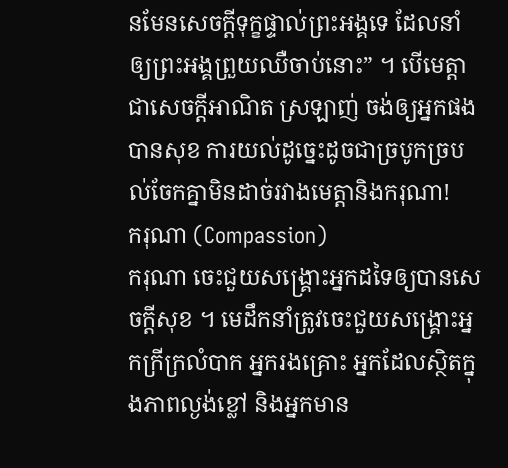នមែនសេចក្ដីទុក្ខផ្ទាល់ព្រះអង្គទេ ដែលនាំឲ្យព្រះអង្គព្រួយឈឺចាប់នោះ” ។ បើមេត្តាជាសេចក្តីអាណិត ស្រឡាញ់ ចង់ឲ្យអ្នកផងបានសុខ ការយល់ដូច្នេះដូចជាច្របូកច្របល់ចែកគ្នាមិនដាច់រវាងមេត្តានិងករុណា!
ករុណា (Compassion)
ករុណា ចេះជួយសង្គ្រោះអ្នកដទៃឲ្យបានសេចក្ដីសុខ ។ មេដឹកនាំត្រូវចេះជួយសង្គ្រោះអ្នកក្រីក្រលំបាក អ្នករងគ្រោះ អ្នកដែលស្ថិតក្នុងភាពល្ងង់ខ្លៅ និងអ្នកមាន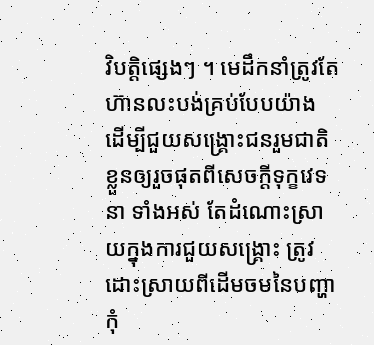វិបត្ដិផ្សេងៗ ។ មេដឹកនាំត្រូវតែហ៊ានលះបង់គ្រប់បែបយ៉ាង ដើម្បីជួយសង្គ្រោះជនរួមជាតិខ្លួនឲ្យរួចផុតពីសេចក្ដីទុក្ខវេទនា ទាំងអស់ តែដំណោះស្រាយក្នុងការជួយសង្គ្រោះ ត្រូវដោះស្រាយពីដើមចមនៃបញ្ហា កុំ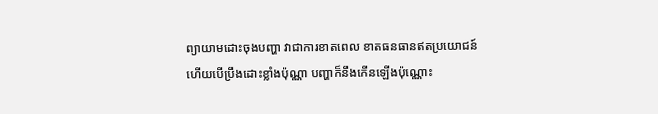ព្យាយាមដោះចុងបញ្ហា វាជាការខាតពេល ខាតធនធានឥតប្រយោជន៍ ហើយបើប្រឹងដោះខ្លាំងប៉ុណ្ណា បញ្ហាក៏នឹងកើនឡើងប៉ុណ្ណោះ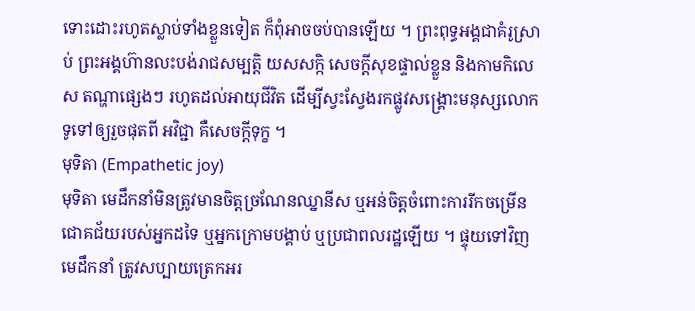ទោះដោះរហូតស្លាប់ទាំងខ្លួនទៀត ក៏ពុំអាចចប់បានឡើយ ។ ព្រះពុទ្ធអង្គជាគំរូស្រាប់ ព្រះអង្គហ៊ានលះបង់រាជសម្បត្ដិ យសសក្កិ សេចក្ដីសុខផ្ទាល់ខ្លួន និងកាមកិលេស តណ្ហាផ្សេងៗ រហូតដល់អាយុជីវិត ដើម្បីស្វះស្វែងរកផ្លូវសង្គ្រោះមនុស្សលោកទូទៅឲ្យរួចផុតពី អវិជ្ជា គឺសេចក្ដីទុក្ខ ។
មុទិតា (Empathetic joy)
មុទិតា មេដឹកនាំមិនត្រូវមានចិត្ដច្រណែនឈ្នានីស ឬអន់ចិត្ដចំពោះការរីកចម្រើន ជោគជ័យរបស់អ្នកដទៃ ឬអ្នកក្រោមបង្គាប់ ឬប្រជាពលរដ្ឋឡើយ ។ ផ្ទុយទៅវិញ មេដឹកនាំ ត្រូវសប្បាយត្រេកអរ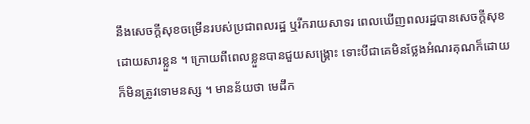នឹងសេចក្ដីសុខចម្រើនរបស់ប្រជាពលរដ្ឋ ឬរីករាយសាទរ ពេលឃើញពលរដ្ឋបានសេចក្ដីសុខដោយសារខ្លួន ។ ក្រោយពីពេលខ្លួនបានជួយសង្គ្រោះ ទោះបីជាគេមិនថ្លែងអំណរគុណក៏ដោយ ក៏មិនត្រូវទោមនស្ស ។ មានន័យថា មេដឹក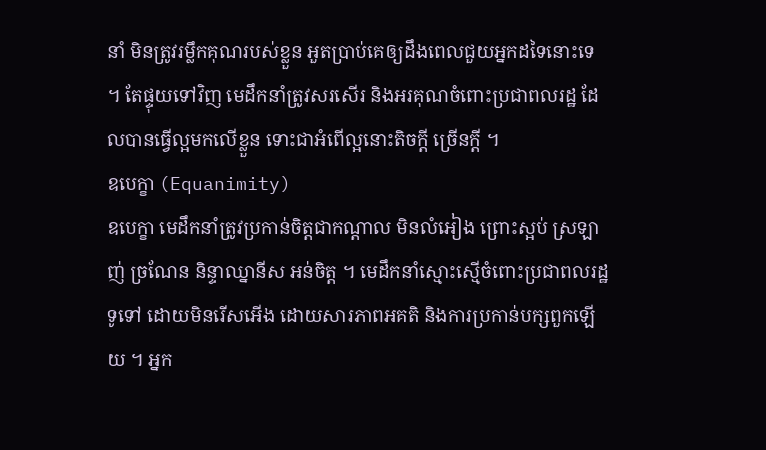នាំ មិនត្រូវរម្លឹកគុណរបស់ខ្លួន អួតប្រាប់គេឲ្យដឹងពេលជួយអ្នកដទៃនោះទេ ។ តែផ្ទុយទៅវិញ មេដឹកនាំត្រូវសរសើរ និងអរគុណចំពោះប្រជាពលរដ្ឋ ដែលបានធ្វើល្អមកលើខ្លួន ទោះជាអំពើល្អនោះតិចក្ដី ច្រើនក្ដី ។
ឧបេក្ខា (Equanimity)
ឧបេក្ខា មេដឹកនាំត្រូវប្រកាន់ចិត្ដជាកណ្ដាល មិនលំអៀង ព្រោះស្អប់ ស្រឡាញ់ ច្រណែន និន្ទាឈ្នានីស អន់ចិត្ដ ។ មេដឹកនាំស្មោះស្មើចំពោះប្រជាពលរដ្ឋទូទៅ ដោយមិនរើសអើង ដោយសារភាពអគតិ និងការប្រកាន់បក្សពួកឡើយ ។ អ្នក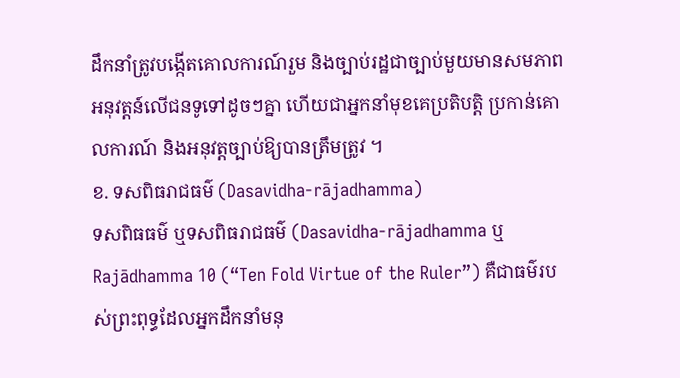ដឹកនាំត្រូវបង្កើតគោលការណ៍រួម និងច្បាប់រដ្ឋជាច្បាប់មួយមានសមភាពអនុវត្ដន៍លើជនទូទៅដូចៗគ្នា ហើយជាអ្នកនាំមុខគេប្រតិបត្ដិ ប្រកាន់គោលការណ៍ និងអនុវត្ដច្បាប់ឱ្យបានត្រឹមត្រូវ ។
ខ. ទសពិធរាជធម៌ (Dasavidha-rājadhamma)
ទសពិធធម៌ ឬទសពិធរាជធម៌ (Dasavidha-rājadhamma ឬ Rajādhamma 10 (“Ten Fold Virtue of the Ruler”) គឺជាធម៌របស់ព្រះពុទ្ធដែលអ្នកដឹកនាំមនុ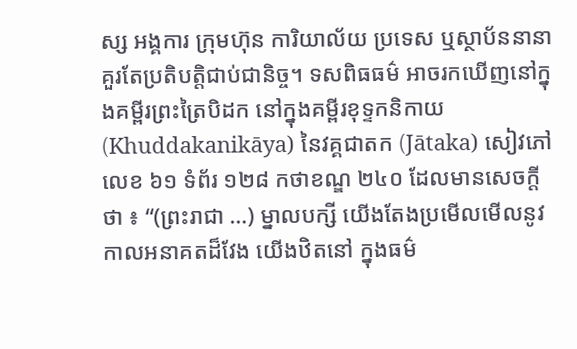ស្ស អង្គការ ក្រុមហ៊ុន ការិយាល័យ ប្រទេស ឬស្ថាប័ននានាគួរតែប្រតិបត្តិជាប់ជានិច្ច។ ទសពិធធម៌ អាចរកឃើញនៅក្នុងគម្ពីរព្រះត្រៃបិដក នៅក្នុងគម្ពីរខុទ្ទកនិកាយ (Khuddakanikāya) នៃវគ្គជាតក (Jātaka) សៀវភៅលេខ ៦១ ទំព័រ ១២៨ កថាខណ្ឌ ២៤០ ដែលមានសេចក្តីថា ៖ “(ព្រះរាជា …) ម្នាលបក្សី យើងតែងប្រមើលមើលនូវកាលអនាគតដ៏វែង យើងឋិតនៅ ក្នុងធម៌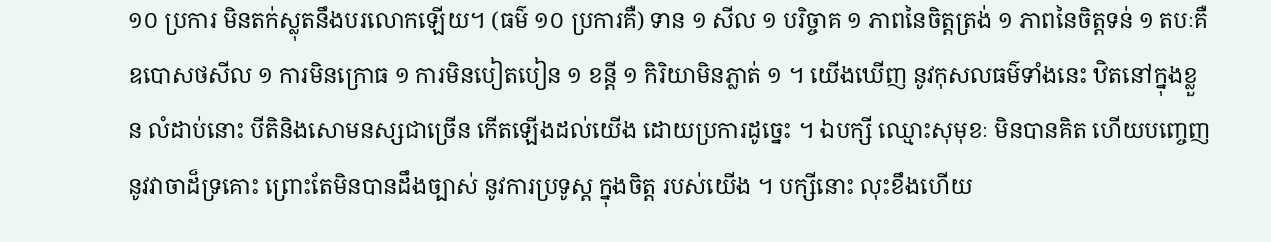១០ ប្រការ មិនតក់ស្លុតនឹងបរលោកឡើយ។ (ធម៌ ១០ ប្រការគឺ) ទាន ១ សីល ១ បរិច្ចាគ ១ ភាពនៃចិត្តត្រង់ ១ ភាពនៃចិត្តទន់ ១ តបៈគឺឧបោសថសីល ១ ការមិនក្រោធ ១ ការមិនបៀតបៀន ១ ខន្តី ១ កិរិយាមិនភ្លាត់ ១ ។ យើងឃើញ នូវកុសលធម៌ទាំងនេះ ឋិតនៅក្នុងខ្លួន លំដាប់នោះ បីតិនិងសោមនស្សជាច្រើន កើតឡើងដល់យើង ដោយប្រការដូច្នេះ ។ ឯបក្សី ឈ្មោះសុមុខៈ មិនបានគិត ហើយបញ្ចេញ នូវវាចាដ៏ទ្រគោះ ព្រោះតែមិនបានដឹងច្បាស់ នូវការប្រទូស្ត ក្នុងចិត្ត របស់យើង ។ បក្សីនោះ លុះខឹងហើយ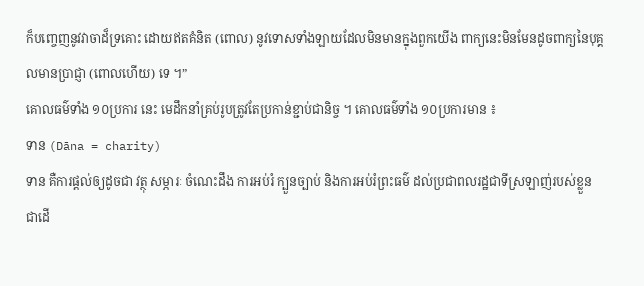ក៏បញ្ចេញនូវវាចាដ៏ទ្រគោះ ដោយឥតគំនិត (ពោល) នូវទោសទាំងឡាយដែលមិនមានក្នុងពួកយើង ពាក្យនេះមិនមែនដូចពាក្យនៃបុគ្គលមានប្រាជ្ញា (ពោលហើយ) ទេ ។”
គោលធម៌ទាំង ១០ប្រការ នេះ មេដឹកនាំគ្រប់រូបត្រូវតែប្រកាន់ខ្ជាប់ជានិច្ច ។ គោលធម៌ទាំង ១០ប្រការមាន ៖
ទាន (Dāna = charity)
ទាន គឺការផ្ដល់ឲ្យដូចជា វត្ថុ សម្ភារៈ ចំណេះដឹង ការអប់រំ ក្បួនច្បាប់ និងការអប់រំព្រះធម៌ ដល់ប្រជាពលរដ្ឋជាទីស្រឡាញ់របស់ខ្លួនជាដើ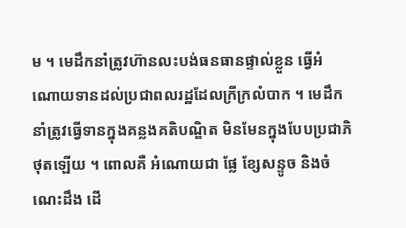ម ។ មេដឹកនាំត្រូវហ៊ានលះបង់ធនធានផ្ទាល់ខ្លួន ធ្វើអំណោយទានដល់ប្រជាពលរដ្ឋដែលក្រីក្រលំបាក ។ មេដឹកនាំត្រូវធ្វើទានក្នុងគន្លងគតិបណ្ឌិត មិនមែនក្នុងបែបប្រជាភិថុតឡើយ ។ ពោលគឺ អំណោយជា ផ្លែ ខ្សែសន្ទូច និងចំណេះដឹង ដើ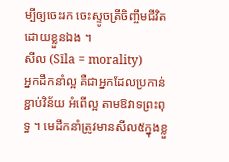ម្បីឲ្យចេះរក ចេះស្ទូចត្រីចិញ្ចឹមជីវិតដោយខ្លួនឯង ។
សីល (Sīla = morality)
អ្នកដឹកនាំល្អ គឺជាអ្នកដែលប្រកាន់ខ្ជាប់វិន័យ អំពើល្អ តាមឱវាទព្រះពុទ្ធ ។ មេដឹកនាំត្រូវមានសីល៥ក្នុងខ្លួ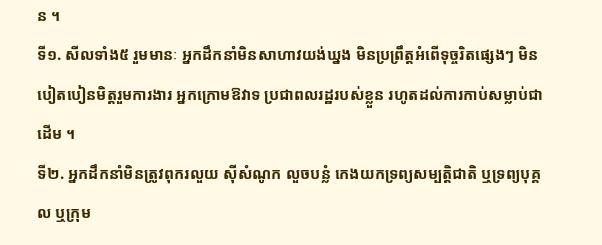ន ។
ទី១. សីលទាំង៥ រួមមានៈ អ្នកដឹកនាំមិនសាហាវយង់ឃ្នង មិនប្រព្រឹត្ដអំពើទុច្ចរិតផ្សេងៗ មិនបៀតបៀនមិត្ដរួមការងារ អ្នកក្រោមឱវាទ ប្រជាពលរដ្ឋរបស់ខ្លួន រហូតដល់ការកាប់សម្លាប់ជាដើម ។
ទី២. អ្នកដឹកនាំមិនត្រូវពុករលួយ ស៊ីសំណូក លួចបន្លំ កេងយកទ្រព្យសម្បត្ដិជាតិ ឬទ្រព្យបុគ្គល ឬក្រុម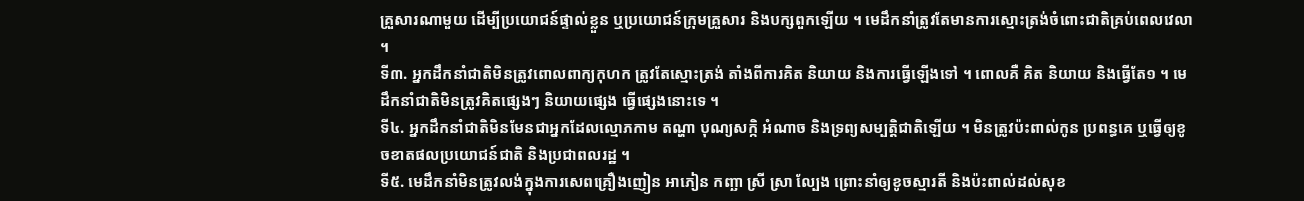គ្រួសារណាមួយ ដើម្បីប្រយោជន៍ផ្ទាល់ខ្លួន ឬប្រយោជន៍ក្រុមគ្រួសារ និងបក្សពួកឡើយ ។ មេដឹកនាំត្រូវតែមានការស្មោះត្រង់ចំពោះជាតិគ្រប់ពេលវេលា ។
ទី៣. អ្នកដឹកនាំជាតិមិនត្រូវពោលពាក្យកុហក ត្រូវតែស្មោះត្រង់ តាំងពីការគិត និយាយ និងការធ្វើឡើងទៅ ។ ពោលគឺ គិត និយាយ និងធ្វើតែ១ ។ មេដឹកនាំជាតិមិនត្រូវគិតផ្សេងៗ និយាយផ្សេង ធ្វើផ្សេងនោះទេ ។
ទី៤. អ្នកដឹកនាំជាតិមិនមែនជាអ្នកដែលល្មោភកាម តណ្ហា បុណ្យសក្កិ អំណាច និងទ្រព្យសម្បត្ដិជាតិឡើយ ។ មិនត្រូវប៉ះពាល់កូន ប្រពន្ធគេ ឬធ្វើឲ្យខូចខាតផលប្រយោជន៍ជាតិ និងប្រជាពលរដ្ឋ ។
ទី៥. មេដឹកនាំមិនត្រូវលង់ក្នុងការសេពគ្រឿងញៀន អាភៀន កញ្ឆា ស្រី ស្រា ល្បែង ព្រោះនាំឲ្យខូចស្មារតី និងប៉ះពាល់ដល់សុខ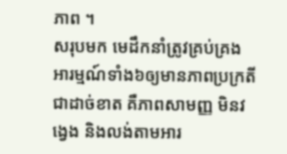ភាព ។
សរុបមក មេដឹកនាំត្រូវគ្រប់គ្រងអារម្មណ៍ទាំង៦ឲ្យមានភាពប្រក្រតីជាដាច់ខាត គឺភាពសាមញ្ញ មិនវង្វេង និងលង់តាមអារ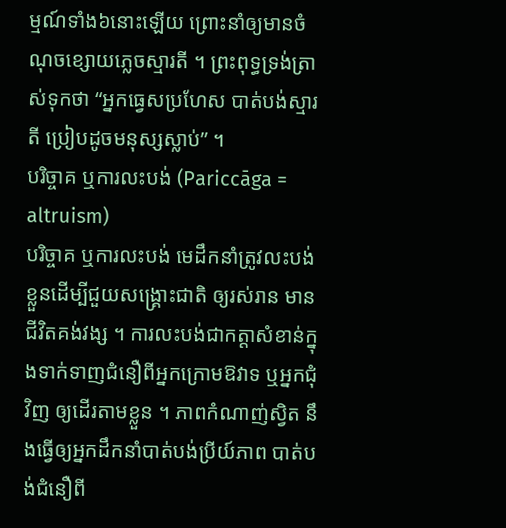ម្មណ៍ទាំង៦នោះឡើយ ព្រោះនាំឲ្យមានចំណុចខ្សោយភ្លេចស្មារតី ។ ព្រះពុទ្ធទ្រង់ត្រាស់ទុកថា “អ្នកធ្វេសប្រហែស បាត់បង់ស្មារតី ប្រៀបដូចមនុស្សស្លាប់” ។
បរិច្ចាគ ឬការលះបង់ (Pariccāga = altruism)
បរិច្ចាគ ឬការលះបង់ មេដឹកនាំត្រូវលះបង់ខ្លួនដើម្បីជួយសង្គ្រោះជាតិ ឲ្យរស់រាន មានជីវិតគង់វង្ស ។ ការលះបង់ជាកត្ដាសំខាន់ក្នុងទាក់ទាញជំនឿពីអ្នកក្រោមឱវាទ ឬអ្នកជុំវិញ ឲ្យដើរតាមខ្លួន ។ ភាពកំណាញ់ស្វិត នឹងធ្វើឲ្យអ្នកដឹកនាំបាត់បង់ប្រីយ៍ភាព បាត់បង់ជំនឿពី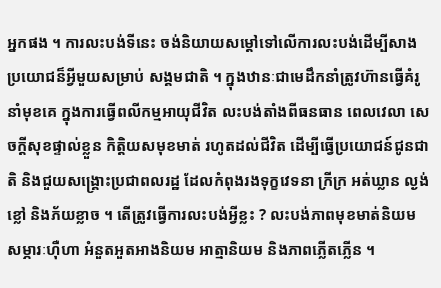អ្នកផង ។ ការលះបង់ទីនេះ ចង់និយាយសម្ដៅទៅលើការលះបង់ដើម្បីសាងប្រយោជន៏អ្វីមួយសម្រាប់ សង្គមជាតិ ។ ក្នុងឋានៈជាមេដឹកនាំត្រូវហ៊ានធ្វើគំរូ នាំមុខគេ ក្នុងការធ្វើពលីកម្មអាយុជីវិត លះបង់តាំងពីធនធាន ពេលវេលា សេចក្ដីសុខផ្ទាល់ខ្លួន កិត្ដិយសមុខមាត់ រហូតដល់ជីវិត ដើម្បីធ្វើប្រយោជន៍ជូនជាតិ និងជួយសង្គ្រោះប្រជាពលរដ្ឋ ដែលកំពុងរងទុក្ខវេទនា ក្រីក្រ អត់ឃ្លាន ល្ងង់ខ្លៅ និងភ័យខ្លាច ។ តើត្រូវធ្វើការលះបង់អ្វីខ្លះ ? លះបង់ភាពមុខមាត់និយម សម្ភារៈហ៊ឺហា អំនួតអួតអាងនិយម អាត្មានិយម និងភាពភ្លើតភ្លើន ។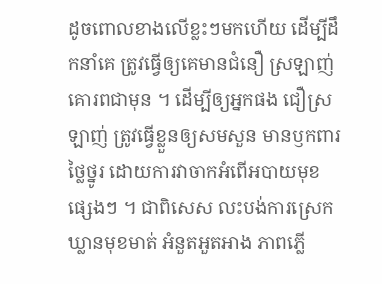ដូចពោលខាងលើខ្លះៗមកហើយ ដើម្បីដឹកនាំគេ ត្រូវធ្វើឲ្យគេមានជំនឿ ស្រឡាញ់គោរពជាមុន ។ ដើម្បីឲ្យអ្នកផង ជឿស្រឡាញ់ ត្រូវធ្វើខ្លួនឲ្យសមសួន មានឫកពារថ្លៃថ្នូរ ដោយការវាចាកអំពើអបាយមុខផ្សេងៗ ។ ជាពិសេស លះបង់ការស្រេកឃ្លានមុខមាត់ អំនួតអួតអាង ភាពភ្លើ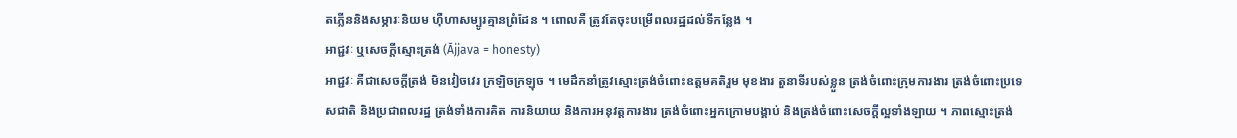តភ្លើននិងសម្ភារៈនិយម ហ៊ឺហាសម្បូរគ្មានព្រំដែន ។ ពោលគឺ ត្រូវតែចុះបម្រើពលរដ្ឋដល់ទីកន្លែង ។
អាជ្ជវៈ ឬសេចក្ដីស្មោះត្រង់ (Ājjava = honesty)
អាជ្ជវៈ គឺជាសេចក្ដីត្រង់ មិនវៀចវេរ ក្រឡិចក្រឡុច ។ មេដឹកនាំត្រូវស្មោះត្រង់ចំពោះឧត្ដមគតិរួម មុខងារ តួនាទីរបស់ខ្លួន ត្រង់ចំពោះក្រុមការងារ ត្រង់ចំពោះប្រទេសជាតិ និងប្រជាពលរដ្ឋ ត្រង់ទាំងការគិត ការនិយាយ និងការអនុវត្ដការងារ ត្រង់ចំពោះអ្នកក្រោមបង្គាប់ និងត្រង់ចំពោះសេចក្ដីល្អទាំងឡាយ ។ ភាពស្មោះត្រង់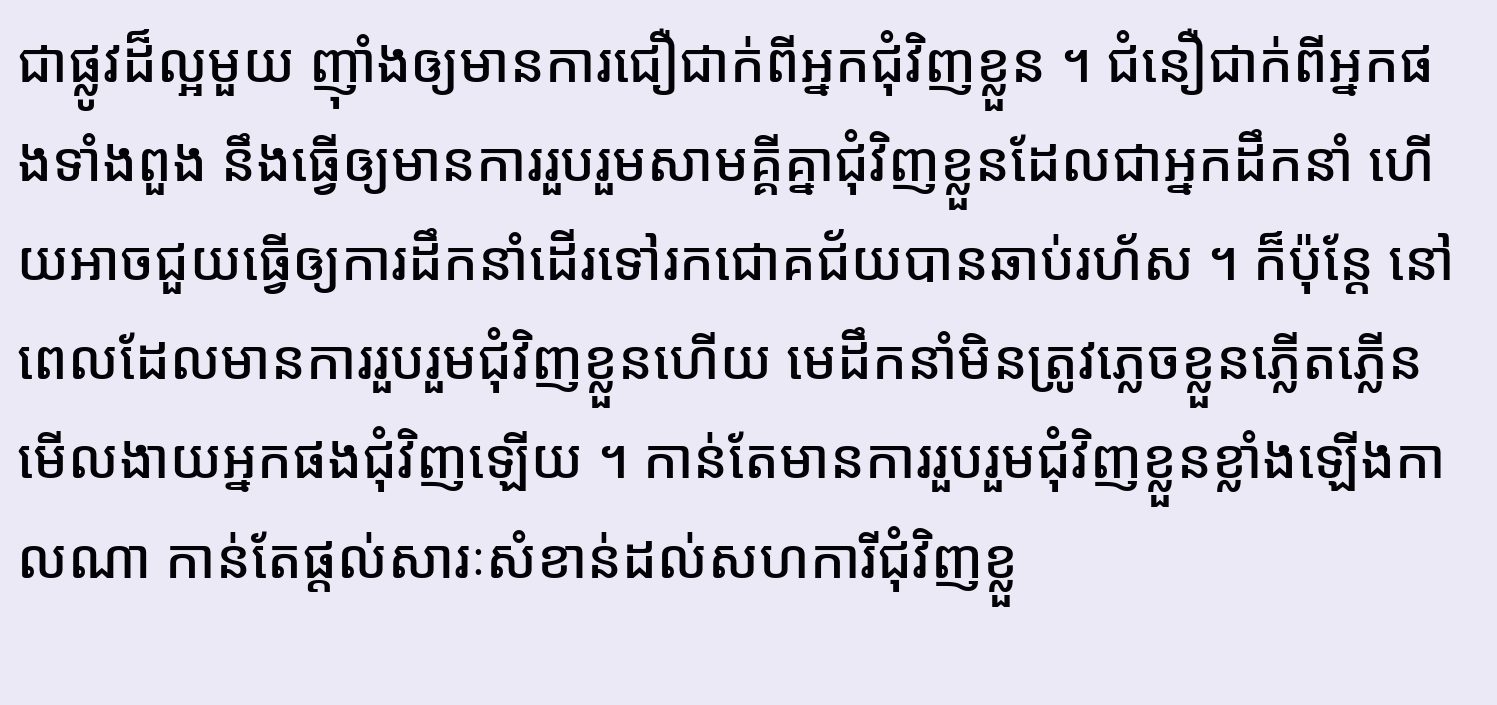ជាផ្លូវដ៏ល្អមួយ ញ៉ាំងឲ្យមានការជឿជាក់ពីអ្នកជុំវិញខ្លួន ។ ជំនឿជាក់ពីអ្នកផងទាំងពួង នឹងធ្វើឲ្យមានការរួបរួមសាមគ្គីគ្នាជុំវិញខ្លួនដែលជាអ្នកដឹកនាំ ហើយអាចជួយធ្វើឲ្យការដឹកនាំដើរទៅរកជោគជ័យបានឆាប់រហ័ស ។ ក៏ប៉ុន្ដែ នៅពេលដែលមានការរួបរួមជុំវិញខ្លួនហើយ មេដឹកនាំមិនត្រូវភ្លេចខ្លួនភ្លើតភ្លើន មើលងាយអ្នកផងជុំវិញឡើយ ។ កាន់តែមានការរួបរួមជុំវិញខ្លួនខ្លាំងឡើងកាលណា កាន់តែផ្ដល់សារៈសំខាន់ដល់សហការីជុំវិញខ្លួ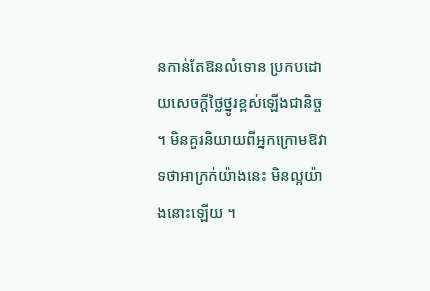នកាន់តែឱនលំទោន ប្រកបដោយសេចក្ដីថ្លៃថ្នូរខ្ពស់ឡើងជានិច្ច ។ មិនគួរនិយាយពីអ្នកក្រោមឱវាទថាអាក្រក់យ៉ាងនេះ មិនល្អយ៉ាងនោះឡើយ ។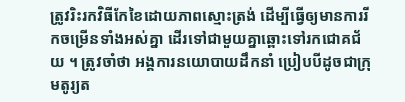ត្រូវរិះរកវិធីកែខៃដោយភាពស្មោះត្រង់ ដើម្បីធ្វើឲ្យមានការរីកចម្រើនទាំងអស់គ្នា ដើរទៅជាមួយគ្នាឆ្ពោះទៅរកជោគជ័យ ។ ត្រូវចាំថា អង្គការនយោបាយដឹកនាំ ប្រៀបបីដូចជាក្រុមតូរ្យត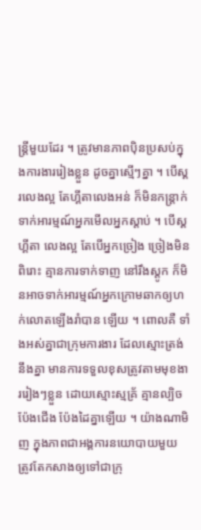ន្ដ្រីមួយដែរ ។ ត្រូវមានភាពប៉ិនប្រសប់ក្នុងការងាររៀងខ្លួន ដូចគ្នាស្មើៗគ្នា ។ បើស្គរលេងល្អ តែហ្គីតាលេងអន់ ក៏មិនកន្ដ្រាក់ ទាក់អារម្មណ៍អ្នកមើលអ្នកស្ដាប់ ។ បើស្គ ហ្គីតា លេងល្អ តែបើអ្នកច្រៀង ច្រៀងមិនពិរោះ គ្មានការទាក់ទាញ នៅរឹងស្ដូក ក៏មិនអាចទាក់អារម្មណ៍អ្នកក្រោមឆាកឲ្យហក់លោតឡើងរាំបាន ឡើយ ។ ពោលគឺ ទាំងអស់គ្នាជាក្រុមការងារ ដែលស្មោះត្រង់នឹងគ្នា មានការទទួលខុសត្រូវតាមមុខងាររៀងៗខ្លួន ដោយស្មោះស្មគ្រ័ គ្មានល្បិចប៉ែងជើង ប៉ែងដៃគ្នាឡើយ ។ យ៉ាងណាមិញ ក្នុងភាពជាអង្គការនយោបាយមួយ ត្រូវតែកសាងឲ្យទៅជាក្រុ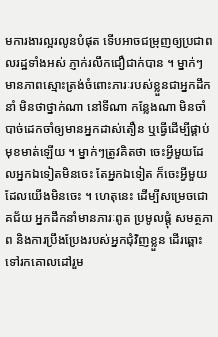មការងារល្អរលូនបំផុត ទើបអាចជម្រុញឲ្យប្រជាពលរដ្ឋទាំងអស់ ភ្ញាក់រលឹកជឿជាក់បាន ។ ម្នាក់ៗមានភាពស្មោះត្រង់ចំពោះភារៈរបស់ខ្លួនជាអ្នកដឹកនាំ មិនថាថ្នាក់ណា នៅទីណា កន្លែងណា មិនចាំបាច់ដេកចាំឲ្យមានអ្នកដាស់តឿន ឬធ្វើដើម្បីផ្គាប់មុខមាត់ឡើយ ។ ម្នាក់ៗត្រូវគិតថា ចេះអ្វីមួយដែលអ្នកឯទៀតមិនចេះ តែអ្នកឯទៀត ក៏ចេះអ្វីមួយដែលយើងមិនចេះ ។ ហេតុនេះ ដើម្បីសម្រេចជោគជ័យ អ្នកដឹកនាំមានភារៈពូត ប្រមូលផ្ដុំ សមត្ថភាព និងការប្រឹងប្រែងរបស់អ្នកជុំវិញខ្លួន ដើរឆ្ពោះទៅរកគោលដៅរួម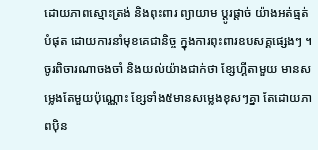ដោយភាពស្មោះត្រង់ និងពុះពារ ព្យាយាម ប្ដូរផ្ដាច់ យ៉ាងអត់ធ្មត់បំផុត ដោយការនាំមុខគេជានិច្ច ក្នុងការពុះពារឧបសគ្គផ្សេងៗ ។ ចូរពិចារណាចងចាំ និងយល់យ៉ាងជាក់ថា ខ្សែហ្គីតាមួយ មានសម្លេងតែមួយប៉ុណ្ណោះ ខ្សែទាំង៥មានសម្លេងខុសៗគ្នា តែដោយភាពប៉ិន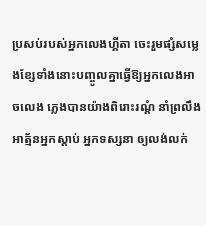ប្រសប់របស់អ្នកលេងហ្គីតា ចេះរួមផ្សំសម្លេងខ្សែទាំងនោះបញ្ចូលគ្នាធ្វើឱ្យអ្នកលេងអាចលេង ភ្លេងបានយ៉ាងពិរោះរណ្ដំ នាំព្រលឹងអាត្ម័នអ្នកស្ដាប់ អ្នកទស្សនា ឲ្យលង់លក់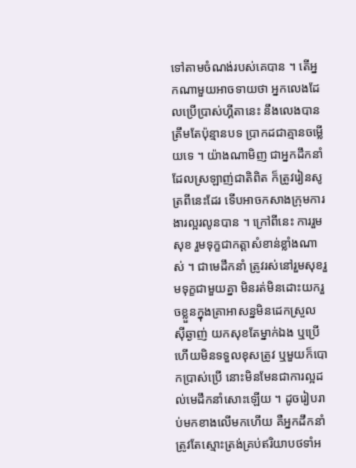ទៅតាមចំណង់របស់គេបាន ។ តើអ្នកណាមួយអាចទាយថា អ្នកលេងដែលប្រើប្រាស់ហ្គីតានេះ នឹងលេងបានត្រឹមតែប៉ុន្មានបទ ប្រាកដជាគ្មានចម្លើយទេ ។ យ៉ាងណាមិញ ជាអ្នកដឹកនាំដែលស្រឡាញ់ជាតិពិត ក៏ត្រូវរៀនសូត្រពីនេះដែរ ទើបអាចកសាងក្រុមការងារល្អរលូនបាន ។ ក្រៅពីនេះ ការរួមសុខ រួមទុក្ខជាកត្ដាសំខាន់ខ្លាំងណាស់ ។ ជាមេដឹកនាំ ត្រូវរស់នៅរួមសុខរួមទុក្ខជាមួយគ្នា មិនរត់មិនដោះយករួចខ្លួនក្នុងគ្រាអាសន្នមិនដេកស្រួល ស៊ីឆ្ងាញ់ យកសុខតែម្នាក់ឯង ឬប្រើហើយមិនទទួលខុសត្រូវ ឬមួយក៏បោកប្រាស់ប្រើ នោះមិនមែនជាការល្អដល់មេដឹកនាំសោះឡើយ ។ ដូចរៀបរាប់មកខាងលើមកហើយ គឺអ្នកដឹកនាំត្រូវតែស្មោះត្រង់គ្រប់ឥរិយាបថទាំអ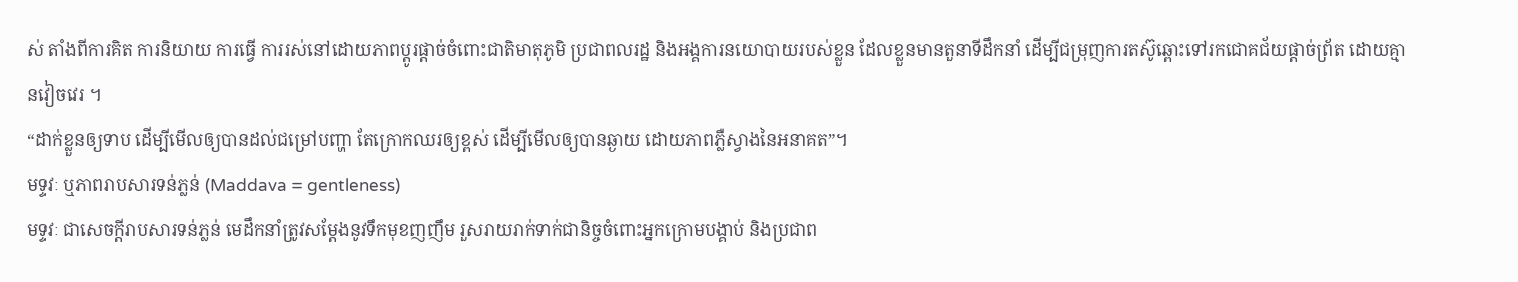ស់ តាំងពីការគិត ការនិយាយ ការធ្វើ ការរស់នៅដោយភាពប្ដូរផ្ដាច់ចំពោះជាតិមាតុភូមិ ប្រជាពលរដ្ឋ និងអង្គការនយោបាយរបស់ខ្លួន ដែលខ្លួនមានតួនាទីដឹកនាំ ដើម្បីជម្រុញការតស៊ូឆ្ពោះទៅរកជោគជ័យផ្ដាច់ព្រ័ត ដោយគ្មានវៀចវេរ ។
“ដាក់ខ្លួនឲ្យទាប ដើម្បីមើលឲ្យបានដល់ជម្រៅបញ្ហា តែក្រោកឈរឲ្យខ្ពស់ ដើម្បីមើលឲ្យបានឆ្ងាយ ដោយភាពភ្លឺស្វាងនៃអនាគត”។
មទ្ទវៈ ឬភាពរាបសារទន់ភ្លន់ (Maddava = gentleness)
មទ្ទវៈ ជាសេចក្ដីរាបសារទន់ភ្លន់ មេដឹកនាំត្រូវសម្ដែងនូវទឹកមុខញញឹម រួសរាយរាក់ទាក់ជានិច្ចចំពោះអ្នកក្រោមបង្គាប់ និងប្រជាព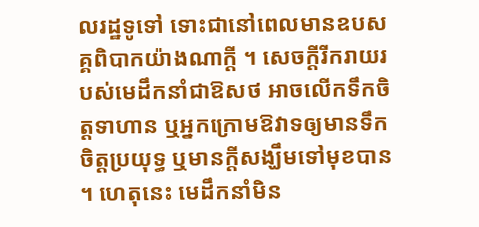លរដ្ឋទូទៅ ទោះជានៅពេលមានឧបសគ្គពិបាកយ៉ាងណាក្ដី ។ សេចក្ដីរីករាយរបស់មេដឹកនាំជាឱសថ អាចលើកទឹកចិត្ដទាហាន ឬអ្នកក្រោមឱវាទឲ្យមានទឹកចិត្ដប្រយុទ្ធ ឬមានក្ដីសង្ឃឹមទៅមុខបាន ។ ហេតុនេះ មេដឹកនាំមិន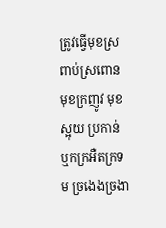ត្រូវធ្វើមុខស្រពាប់ស្រពោន មុខក្រញូវ មុខស្អុយ ប្រកាន់ ឬកក្រអឺតក្រទម ច្រងេងច្រងា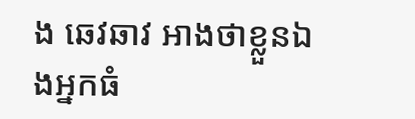ង ឆេវឆាវ អាងថាខ្លួនឯងអ្នកធំ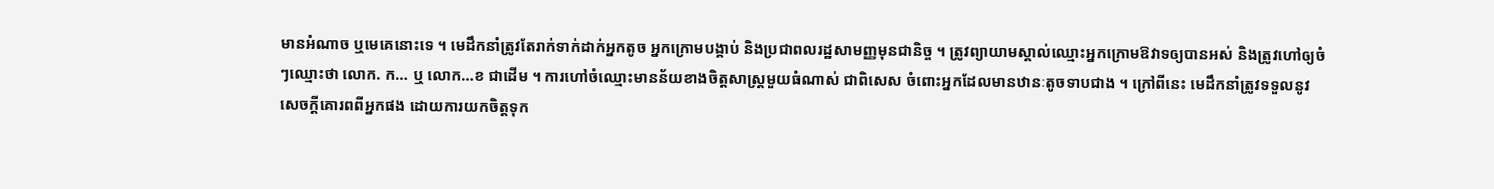មានអំណាច ឬមេគេនោះទេ ។ មេដឹកនាំត្រូវតែរាក់ទាក់ដាក់អ្នកតូច អ្នកក្រោមបង្គាប់ និងប្រជាពលរដ្ឋសាមញ្ញមុនជានិច្ច ។ ត្រូវព្យាយាមស្គាល់ឈ្មោះអ្នកក្រោមឱវាទឲ្យបានអស់ និងត្រូវហៅឲ្យចំៗឈ្មោះថា លោក. ក… ឬ លោក…ខ ជាដើម ។ ការហៅចំឈ្មោះមានន័យខាងចិត្ដសាស្ដ្រមួយធំណាស់ ជាពិសេស ចំពោះអ្នកដែលមានឋានៈតូចទាបជាង ។ ក្រៅពីនេះ មេដឹកនាំត្រូវទទួលនូវសេចក្ដីគោរពពីអ្នកផង ដោយការយកចិត្ដទុក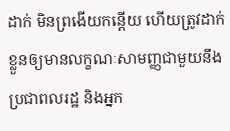ដាក់ មិនព្រងើយកន្ដើយ ហើយត្រូវដាក់ខ្លួនឲ្យមានលក្ខណៈសាមញ្ញជាមួយនឹងប្រជាពលរដ្ឋ និងអ្នក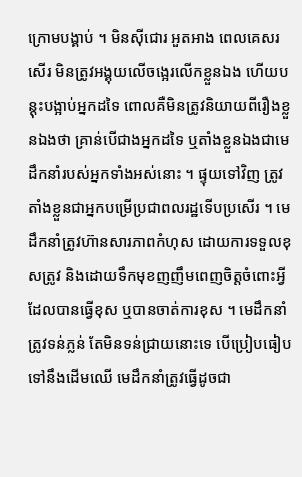ក្រោមបង្គាប់ ។ មិនស៊ីជោរ អួតអាង ពេលគេសរសើរ មិនត្រូវអង្គុយលើចង្អេរលើកខ្លួនឯង ហើយបន្ដុះបង្អាប់អ្នកដទៃ ពោលគឺមិនត្រូវនិយាយពីរឿងខ្លួនឯងថា គ្រាន់បើជាងអ្នកដទៃ ឬតាំងខ្លួនឯងជាមេដឹកនាំរបស់អ្នកទាំងអស់នោះ ។ ផ្ទុយទៅវិញ ត្រូវតាំងខ្លួនជាអ្នកបម្រើប្រជាពលរដ្ឋទើបប្រសើរ ។ មេដឹកនាំត្រូវហ៊ានសារភាពកំហុស ដោយការទទួលខុសត្រូវ និងដោយទឹកមុខញញឹមពេញចិត្ដចំពោះអ្វីដែលបានធ្វើខុស ឬបានចាត់ការខុស ។ មេដឹកនាំត្រូវទន់ភ្លន់ តែមិនទន់ជ្រាយនោះទេ បើប្រៀបធៀបទៅនឹងដើមឈើ មេដឹកនាំត្រូវធ្វើដូចជា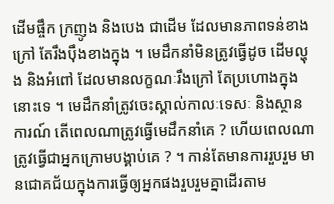ដើមផ្ចឹក ក្រញូង និងបេង ជាដើម ដែលមានភាពទន់ខាងក្រៅ តែរឹងប៉ឹងខាងក្នុង ។ មេដឹកនាំមិនត្រូវធ្វើដូច ដើមល្ហុង និងអំពៅ ដែលមានលក្ខណៈរឹងក្រៅ តែប្រហោងក្នុងនោះទេ ។ មេដឹកនាំត្រូវចេះស្គាល់កាលៈទេសៈ និងស្ថានការណ៍ តើពេលណាត្រូវធ្វើមេដឹកនាំគេ ? ហើយពេលណាត្រូវធ្វើជាអ្នកក្រោមបង្គាប់គេ ? ។ កាន់តែមានការរួបរួម មានជោគជ័យក្នុងការធ្វើឲ្យអ្នកផងរួបរួមគ្នាដើរតាម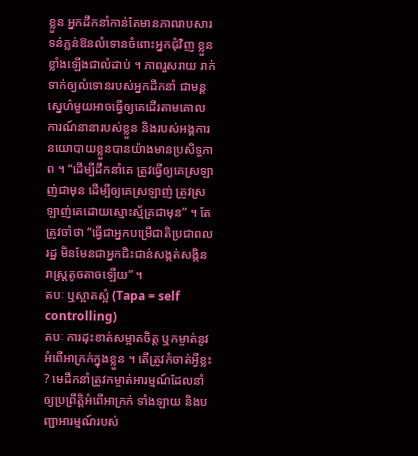ខ្លួន អ្នកដឹកនាំកាន់តែមានភាពរាបសារទន់ភ្លន់ឱនលំទោនចំពោះអ្នកជុំវិញ ខ្លួនខ្លាំងឡើងជាលំដាប់ ។ ភាពរួសរាយ រាក់ទាក់ឲ្យលំទោនរបស់អ្នកដឹកនាំ ជាមន្ដស្នេហ៌មួយអាចធ្វើឲ្យគេដើរតាមគោលការណ៍នានារបស់ខ្លួន និងរបស់អង្គការនយោបាយខ្លួនបានយ៉ាងមានប្រសិទ្ធភាព ។ “ដើម្បីដឹកនាំគេ ត្រូវធ្វើឲ្យគេស្រឡាញ់ជាមុន ដើម្បីឲ្យគេស្រឡាញ់ ត្រូវស្រឡាញ់គេដោយស្មោះស្ម័គ្រជាមុន” ។ តែត្រូវចាំថា “ធ្វើជាអ្នកបម្រើជាតិប្រជាពលរដ្ឋ មិនមែនជាអ្នកជិះជាន់សង្កត់សង្កិនរាស្ដ្រតូចតាចឡើយ” ។
តបៈ ឬស្អាតស្អំ (Tapa = self controlling)
តបៈ ការដុះខាត់សម្អាតចិត្ដ ឬកម្ចាត់នូវអំពើអាក្រក់ក្នុងខ្លួន ។ តើត្រូវកំចាត់អ្វីខ្លះ ? មេដឹកនាំត្រូវកម្ចាត់អារម្មណ៍ដែលនាំឲ្យប្រព្រឹត្ដិអំពើអាក្រក់ ទាំងឡាយ និងបញ្ជាអារម្មណ៍របស់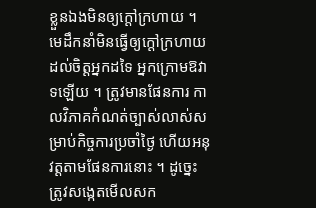ខ្លួនឯងមិនឲ្យក្ដៅក្រហាយ ។ មេដឹកនាំមិនធ្វើឲ្យក្ដៅក្រហាយដល់ចិត្ដអ្នកដទៃ អ្នកក្រោមឱវាទឡើយ ។ ត្រូវមានផែនការ កាលវិភាគកំណត់ច្បាស់លាស់សម្រាប់កិច្ចការប្រចាំថ្ងៃ ហើយអនុវត្ដតាមផែនការនោះ ។ ដូច្នេះ ត្រូវសង្កេតមើលសក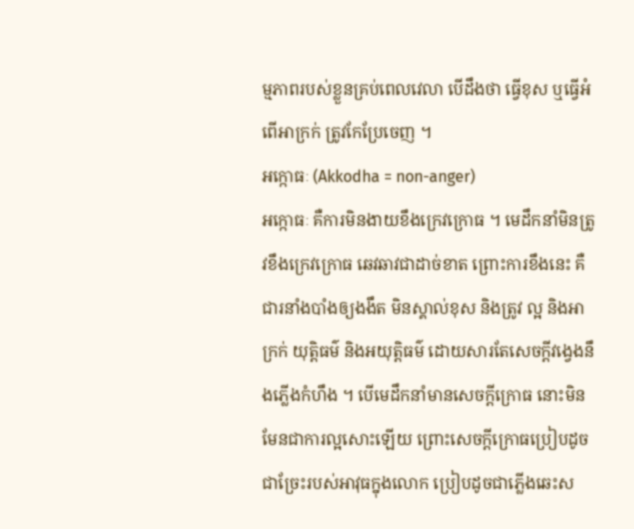ម្មភាពរបស់ខ្លួនគ្រប់ពេលវេលា បើដឹងថា ធ្វើខុស ឬធ្វើអំពើអាក្រក់ ត្រូវកែប្រែចេញ ។
អក្កោធៈ (Akkodha = non-anger)
អក្កោធៈ គឺការមិនងាយខឹងក្រេវក្រោធ ។ មេដឹកនាំមិនត្រូវខឹងក្រេវក្រោធ ឆេវឆាវជាដាច់ខាត ព្រោះការខឹងនេះ គឺជារនាំងបាំងឲ្យងងឹត មិនស្គាល់ខុស និងត្រូវ ល្អ និងអាក្រក់ យុត្ដិធម៌ និងអយុត្ដិធម៌ ដោយសារតែសេចក្ដីវង្វេងនឹងភ្លើងកំហឹង ។ បើមេដឹកនាំមានសេចក្ដីក្រោធ នោះមិនមែនជាការល្អសោះឡើយ ព្រោះសេចក្ដីក្រោធប្រៀបដូចជាច្រែះរបស់អាវុធក្នុងលោក ប្រៀបដូចជាភ្លើងឆេះស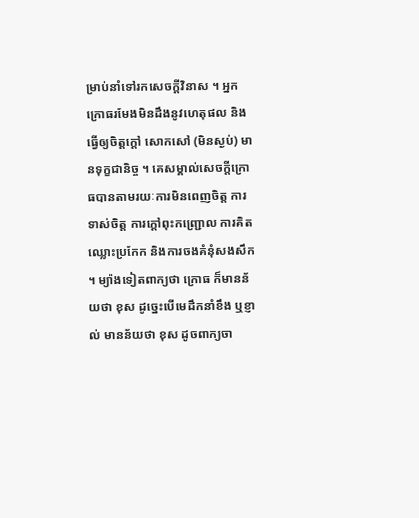ម្រាប់នាំទៅរកសេចក្ដីវិនាស ។ អ្នកក្រោធរមែងមិនដឹងនូវហេតុផល និងធ្វើឲ្យចិត្ដក្ដៅ សោកសៅ (មិនស្ងប់) មានទុក្ខជានិច្ច ។ គេសម្គាល់សេចក្ដីក្រោធបានតាមរយៈការមិនពេញចិត្ដ ការទាស់ចិត្ដ ការក្ដៅពុះកញ្ជ្រោល ការគិតឈ្លោះប្រកែក និងការចងគំនុំសងសឹក ។ ម្យ៉ាងទៀតពាក្យថា ក្រោធ ក៏មានន័យថា ខុស ដូច្នេះបើមេដឹកនាំខឹង ឬខ្ញាល់ មានន័យថា ខុស ដូចពាក្យចា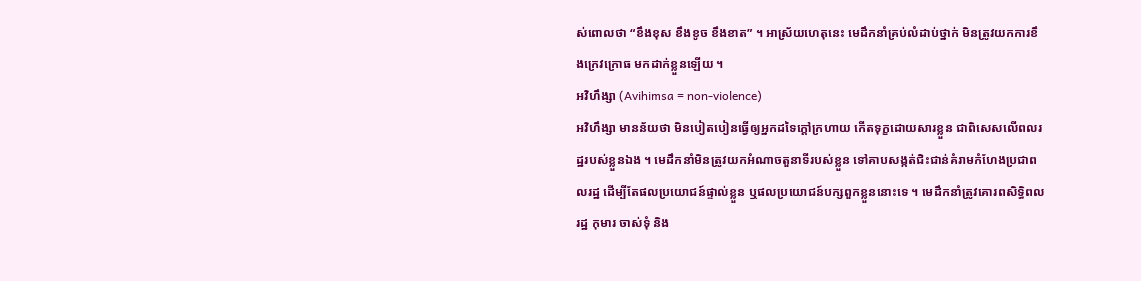ស់ពោលថា “ខឹងខុស ខឹងខូច ខឹងខាត” ។ អាស្រ័យហេតុនេះ មេដឹកនាំគ្រប់លំដាប់ថ្នាក់ មិនត្រូវយកការខឹងក្រេវក្រោធ មកដាក់ខ្លួនឡើយ ។
អវិហឹង្សា (Avihimsa = non-violence)
អវិហឹង្សា មានន័យថា មិនបៀតបៀនធ្វើឲ្យអ្នកដទៃក្ដៅក្រហាយ កើតទុក្ខដោយសារខ្លួន ជាពិសេសលើពលរដ្ឋរបស់ខ្លួនឯង ។ មេដឹកនាំមិនត្រូវយកអំណាចតួនាទីរបស់ខ្លួន ទៅគាបសង្កត់ជិះជាន់គំរាមកំហែងប្រជាពលរដ្ឋ ដើម្បីតែផលប្រយោជន៍ផ្ទាល់ខ្លួន ឬផលប្រយោជន៍បក្សពួកខ្លួននោះទេ ។ មេដឹកនាំត្រូវគោរពសិទ្ធិពលរដ្ឋ កុមារ ចាស់ទុំ និង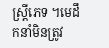ស្ដ្រីភេទ ។មេដឹកនាំមិនត្រូវ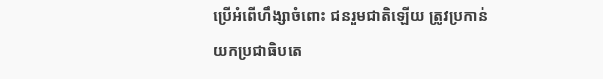ប្រើអំពើហឹង្សាចំពោះ ជនរួមជាតិឡើយ ត្រូវប្រកាន់យកប្រជាធិបតេ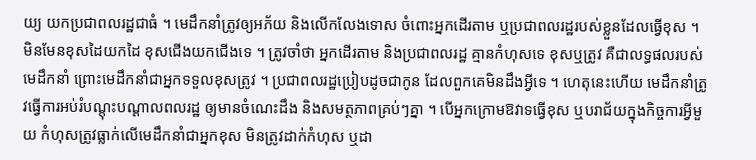យ្យ យកប្រជាពលរដ្ឋជាធំ ។ មេដឹកនាំត្រូវឲ្យអភ័យ និងលើកលែងទោស ចំពោះអ្នកដើរតាម ឬប្រជាពលរដ្ឋរបស់ខ្លួនដែលធ្វើខុស ។ មិនមែនខុសដៃយកដៃ ខុសជើងយកជើងទេ ។ ត្រូវចាំថា អ្នកដើរតាម និងប្រជាពលរដ្ឋ គ្មានកំហុសទេ ខុសឬត្រូវ គឺជាលទ្ធផលរបស់មេដឹកនាំ ព្រោះមេដឹកនាំជាអ្នកទទួលខុសត្រូវ ។ ប្រជាពលរដ្ឋប្រៀបដូចជាកូន ដែលពួកគេមិនដឹងអ្វីទេ ។ ហេតុនេះហើយ មេដឹកនាំត្រូវធ្វើការអប់រំបណ្ដុះបណ្ដាលពលរដ្ឋ ឲ្យមានចំណេះដឹង និងសមត្ថភាពគ្រប់ៗគ្នា ។ បើអ្នកក្រោមឱវាទធ្វើខុស ឬបរាជ័យក្នុងកិច្ចការអ្វីមួយ កំហុសត្រូវធ្លាក់លើមេដឹកនាំជាអ្នកខុស មិនត្រូវដាក់កំហុស ឬដា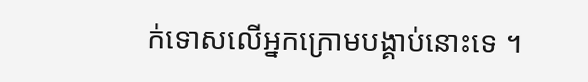ក់ទោសលើអ្នកក្រោមបង្គាប់នោះទេ ។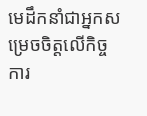មេដឹកនាំជាអ្នកសម្រេចចិត្ដលើកិច្ចការ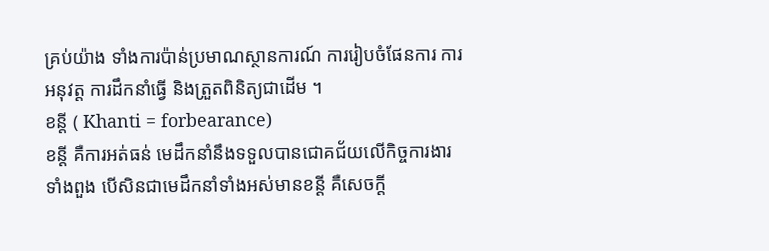គ្រប់យ៉ាង ទាំងការប៉ាន់ប្រមាណស្ថានការណ៍ ការរៀបចំផែនការ ការអនុវត្ដ ការដឹកនាំធ្វើ និងត្រួតពិនិត្យជាដើម ។
ខន្ដី ( Khanti = forbearance)
ខន្ដី គឺការអត់ធន់ មេដឹកនាំនឹងទទួលបានជោគជ័យលើកិច្ចការងារទាំងពួង បើសិនជាមេដឹកនាំទាំងអស់មានខន្ដី គឺសេចក្ដី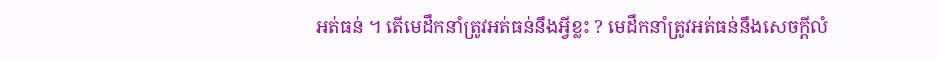អត់ធន់ ។ តើមេដឹកនាំត្រូវអត់ធន់នឹងអ្វីខ្លះ ? មេដឹកនាំត្រូវអត់ធន់នឹងសេចក្ដីលំ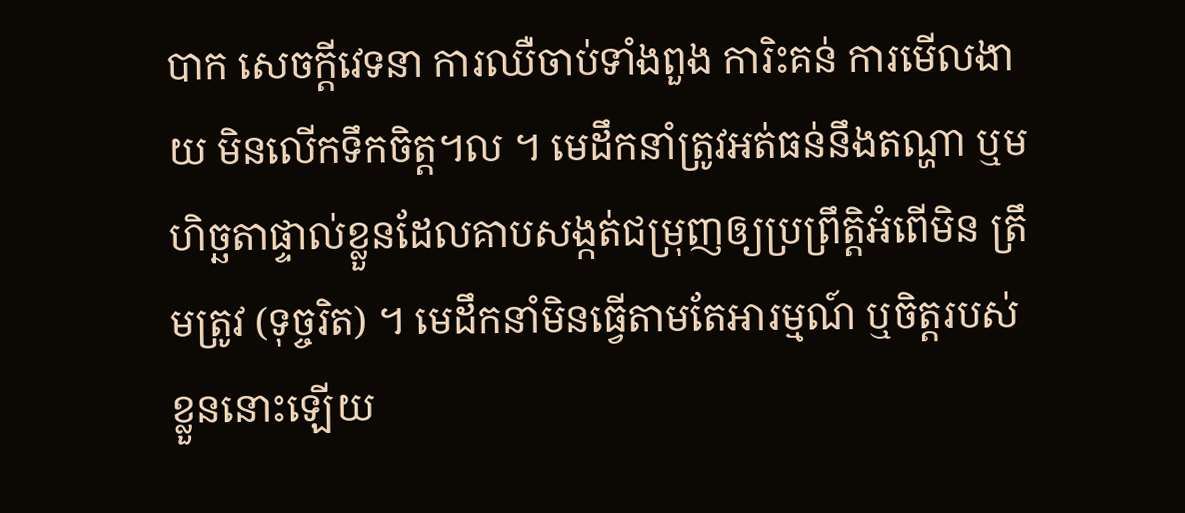បាក សេចក្ដីវេទនា ការឈឺចាប់ទាំងពួង ការិះគន់ ការមើលងាយ មិនលើកទឹកចិត្ដ។ល ។ មេដឹកនាំត្រូវអត់ធន់នឹងតណ្ហា ឬមហិច្ឆតាផ្ទាល់ខ្លួនដែលគាបសង្កត់ជម្រុញឲ្យប្រព្រឹត្ដិអំពើមិន ត្រឹមត្រូវ (ទុច្ចរិត) ។ មេដឹកនាំមិនធ្វើតាមតែអារម្មណ៍ ឬចិត្ដរបស់ខ្លួននោះឡើយ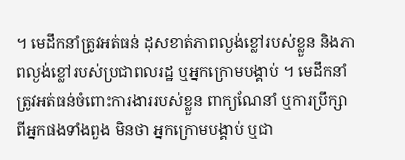។ មេដឹកនាំត្រូវអត់ធន់ ដុសខាត់ភាពល្ងង់ខ្លៅរបស់ខ្លួន និងភាពល្ងង់ខ្លៅរបស់ប្រជាពលរដ្ឋ ឬអ្នកក្រោមបង្គាប់ ។ មេដឹកនាំត្រូវអត់ធន់ចំពោះការងាររបស់ខ្លួន ពាក្យណែនាំ ឬការប្រឹក្សាពីអ្នកផងទាំងពួង មិនថា អ្នកក្រោមបង្គាប់ ឬជា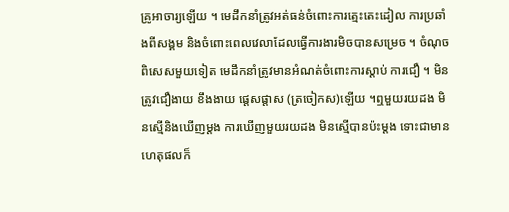គ្រូអាចារ្យឡើយ ។ មេដឹកនាំត្រូវអត់ធន់ចំពោះការត្មេះតេះដៀល ការប្រឆាំងពីសង្គម និងចំពោះពេលវេលាដែលធ្វើការងារមិចបានសម្រេច ។ ចំណុចពិសេសមួយទៀត មេដឹកនាំត្រូវមានអំណត់ចំពោះការស្ដាប់ ការជឿ ។ មិនត្រូវជឿងាយ ខឹងងាយ ផ្ដេសផ្ដាស (ត្រចៀកស)ឡើយ ។ឮមួយរយដង មិនស្មើនិងឃើញម្ដង ការឃើញមួយរយដង មិនស្មើបានប៉ះម្ដង ទោះជាមានហេតុផលក៏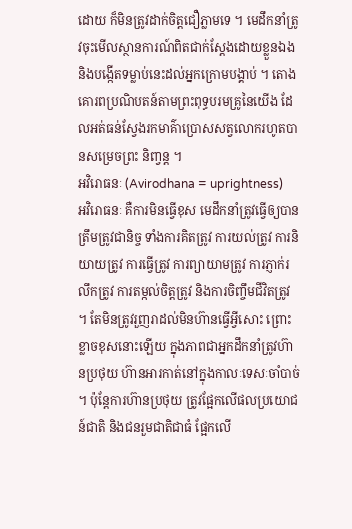ដោយ ក៏មិនត្រូវដាក់ចិត្ដជឿភ្លាមទេ ។ មេដឹកនាំត្រូវចុះមើលស្ថានការណ៍ពិតជាក់ស្ដែងដោយខ្លួនឯង និងបង្កើតទម្លាប់នេះដល់អ្នកក្រោមបង្គាប់ ។ តោងគោរពប្រណិបតន៍តាមព្រះពុទ្ធបរមគ្រូនៃយើង ដែលអត់ធន់ស្វែងរកមាគ៌ាប្រោសសត្វលោករហូតបានសម្រេចព្រះ និញ្វន្ដ ។
អវិរោធនៈ (Avirodhana = uprightness)
អវិរោធនៈ គឺការមិនធ្វើខុស មេដឹកនាំត្រូវធ្វើឲ្យបានត្រឹមត្រូវជានិច្ច ទាំងការគិតត្រូវ ការយល់ត្រូវ ការនិយាយត្រូវ ការធ្វើត្រូវ ការព្យាយាមត្រូវ ការភ្ញាក់រលឹកត្រូវ ការតម្កល់ចិត្ដត្រូវ និងការចិញ្ចឹមជីវិតត្រូវ ។ តែមិនត្រូវរួញរាដល់មិនហ៊ានធ្វើអ្វីសោះ ព្រោះខ្លាចខុសនោះឡើយ ក្នុងភាពជាអ្នកដឹកនាំត្រូវហ៊ានប្រថុយ ហ៊ានអារកាត់នៅក្នុងកាលៈទេសៈចាំបាច់ ។ ប៉ុន្ដែការហ៊ានប្រថុយ ត្រូវផ្អែកលើផលប្រយោជន៍ជាតិ និងជនរួមជាតិជាធំ ផ្អែកលើ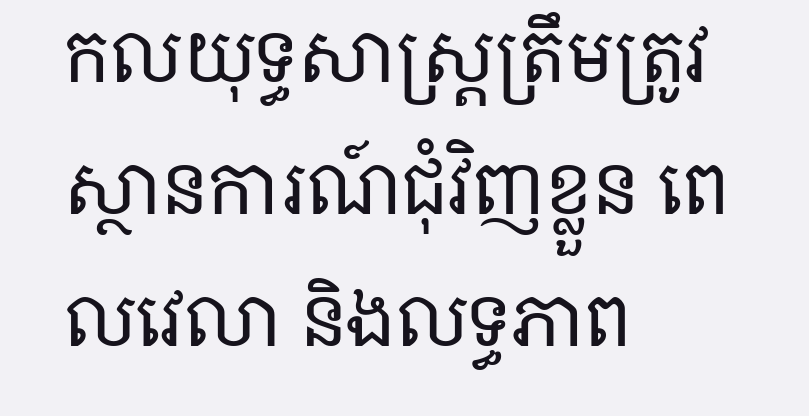កលយុទ្ធសាស្ដ្រត្រឹមត្រូវស្ថានការណ៍ជុំវិញខ្លួន ពេលវេលា និងលទ្ធភាព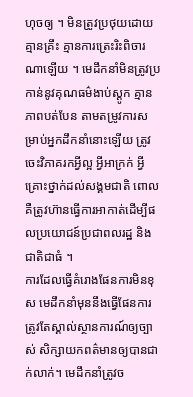ហុចឲ្យ ។ មិនត្រូវប្រថុយដោយគ្មានគ្រឹះ គ្មានការត្រេះរិះពិចារណាឡើយ ។ មេដឹកនាំមិនត្រូវប្រកាន់នូវគុណធម៌ងាប់ស្ដូក គ្មានភាពបត់បែន តាមតម្រូវការសម្រាប់អ្នកដឹកនាំនោះឡើយ ត្រូវចេះវិភាគរកអ្វីល្អ អ្វីអាក្រក់ អ្វីគ្រោះថ្នាក់ដល់សង្គមជាតិ ពោលគឺត្រូវហ៊ានធ្វើការអាកាត់ដើម្បីផលប្រយោជន៍ប្រជាពលរដ្ឋ និងជាតិជាធំ ។
ការដែលធ្វើគំរោងផែនការមិនខុស មេដឹកនាំមុននឹងធ្វើផែនការ ត្រូវតែស្គាល់ស្ថានការណ៍ឲ្យច្បាស់ សិក្សាយកពត៌មានឲ្យបានជាក់លាក់។ មេដឹកនាំត្រូវច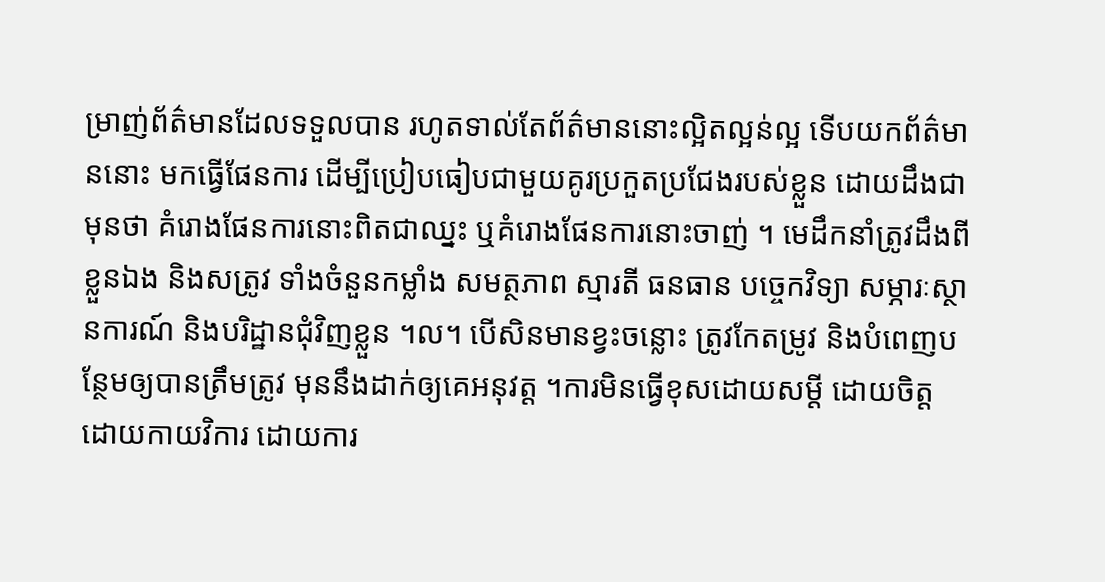ម្រាញ់ព័ត៌មានដែលទទួលបាន រហូតទាល់តែព័ត៌មាននោះល្អិតល្អន់ល្អ ទើបយកព័ត៌មាននោះ មកធ្វើផែនការ ដើម្បីប្រៀបធៀបជាមួយគូរប្រកួតប្រជែងរបស់ខ្លួន ដោយដឹងជាមុនថា គំរោងផែនការនោះពិតជាឈ្នះ ឬគំរោងផែនការនោះចាញ់ ។ មេដឹកនាំត្រូវដឹងពីខ្លួនឯង និងសត្រូវ ទាំងចំនួនកម្លាំង សមត្ថភាព ស្មារតី ធនធាន បច្ចេកវិទ្យា សម្ភារៈស្ថានការណ៍ និងបរិដ្ឋានជុំវិញខ្លួន ។ល។ បើសិនមានខ្វះចន្លោះ ត្រូវកែតម្រូវ និងបំពេញបន្ថែមឲ្យបានត្រឹមត្រូវ មុននឹងដាក់ឲ្យគេអនុវត្ដ ។ការមិនធ្វើខុសដោយសម្ដី ដោយចិត្ដ ដោយកាយវិការ ដោយការ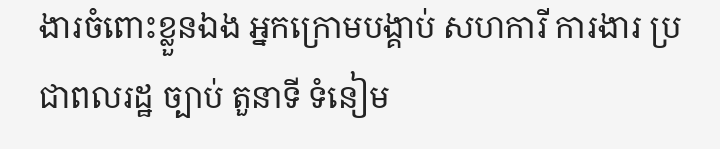ងារចំពោះខ្លួនឯង អ្នកក្រោមបង្គាប់ សហការី ការងារ ប្រជាពលរដ្ឋ ច្បាប់ តួនាទី ទំនៀម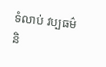ទំលាប់ វប្បធម៌ និ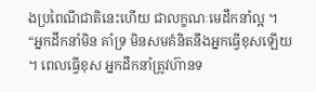ងប្រពៃណីជាតិនេះហើយ ជាលក្ខណៈមេដឹកនាំល្អ ។ “អ្នកដឹកនាំមិន គាំទ្រ មិនសមគំនិតនឹងអ្នកធ្វើខុសឡើយ ។ ពេលធ្វើខុស អ្នកដឹកនាំត្រូវហ៊ានទ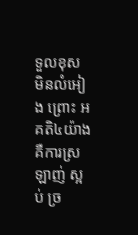ទួលខុស មិនលំអៀង ព្រោះ អគតិ៤យ៉ាង គឺការស្រឡាញ់ ស្អប់ ច្រ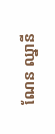ណែន ឈ្នានី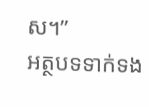ស។”
អត្ថបទទាក់ទង